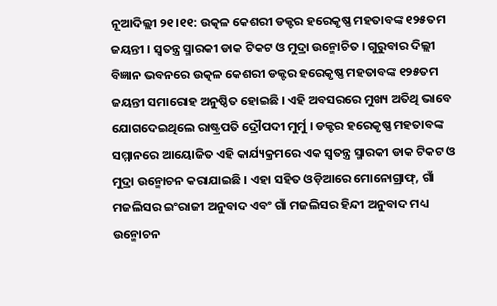ନୂଆଦିଲ୍ଲୀ ୨୧।୧୧: ଉତ୍କଳ କେଶରୀ ଡକ୍ଟର ହରେକୃଷ୍ଣ ମହତାବଙ୍କ ୧୨୫ତମ ଜୟନ୍ତୀ । ସ୍ବତନ୍ତ୍ର ସ୍ମାରକୀ ଡାକ ଟିକଟ ଓ ମୁଦ୍ରା ଉନ୍ମୋଚିତ । ଗୁରୁବାର ଦିଲ୍ଲୀ ବିଜ୍ଞାନ ଭବନରେ ଉତ୍କଳ କେଶରୀ ଡକ୍ଟର ହରେକୃଷ୍ଣ ମହତାବଙ୍କ ୧୨୫ତମ ଜୟନ୍ତୀ ସମାରୋହ ଅନୁଷ୍ଠିତ ହୋଇଛି । ଏହି ଅବସରରେ ମୁଖ୍ୟ ଅତିଥି ଭାବେ ଯୋଗଦେଇଥିଲେ ରାଷ୍ଟ୍ରପତି ଦ୍ରୌପଦୀ ମୁର୍ମୁ । ଡକ୍ଟର ହରେକୃଷ୍ଣ ମହତାବଙ୍କ ସମ୍ମାନରେ ଆୟୋଜିତ ଏହି କାର୍ଯ୍ୟକ୍ରମରେ ଏକ ସ୍ବତନ୍ତ୍ର ସ୍ମାରକୀ ଡାକ ଟିକଟ ଓ ମୁଦ୍ରା ଉନ୍ମୋଚନ କରାଯାଇଛି । ଏହା ସହିତ ଓଡ଼ିଆରେ ମୋନୋଗ୍ରାଫ୍, ଗାଁ ମଜଲିସର ଇଂରାଜୀ ଅନୁବାଦ ଏବଂ ଗାଁ ମଜଲିସର ହିନ୍ଦୀ ଅନୁବାଦ ମଧ୍ୟ ଉନ୍ମୋଚନ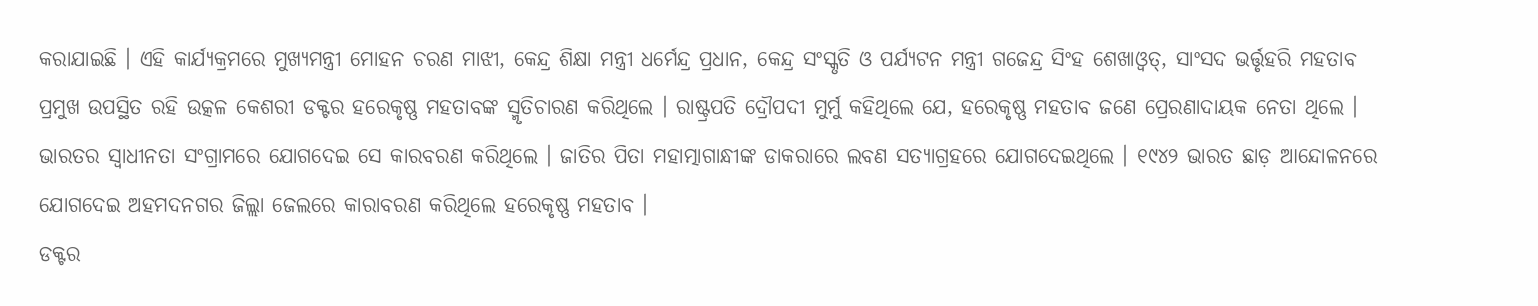କରାଯାଇଛି । ଏହି କାର୍ଯ୍ୟକ୍ରମରେ ମୁଖ୍ୟମନ୍ତ୍ରୀ ମୋହନ ଚରଣ ମାଝୀ, କେନ୍ଦ୍ର ଶିକ୍ଷା ମନ୍ତ୍ରୀ ଧର୍ମେନ୍ଦ୍ର ପ୍ରଧାନ, କେନ୍ଦ୍ର ସଂସ୍କୃତି ଓ ପର୍ଯ୍ୟଟନ ମନ୍ତ୍ରୀ ଗଜେନ୍ଦ୍ର ସିଂହ ଶେଖାଓ୍ବତ୍, ସାଂସଦ ଭର୍ତ୍ତୃହରି ମହତାବ ପ୍ରମୁଖ ଉପସ୍ଥିତ ରହି ଉତ୍କଳ କେଶରୀ ଡକ୍ଟର ହରେକୃଷ୍ଣ ମହତାବଙ୍କ ସ୍ମୃତିଚାରଣ କରିଥିଲେ । ରାଷ୍ଟ୍ରପତି ଦ୍ରୌପଦୀ ମୁର୍ମୁ କହିଥିଲେ ଯେ, ହରେକୃଷ୍ଣ ମହତାବ ଜଣେ ପ୍ରେରଣାଦାୟକ ନେତା ଥିଲେ । ଭାରତର ସ୍ବାଧୀନତା ସଂଗ୍ରାମରେ ଯୋଗଦେଇ ସେ କାରବରଣ କରିଥିଲେ । ଜାତିର ପିତା ମହାତ୍ମାଗାନ୍ଧୀଙ୍କ ଡାକରାରେ ଲବଣ ସତ୍ୟାଗ୍ରହରେ ଯୋଗଦେଇଥିଲେ । ୧୯୪୨ ଭାରତ ଛାଡ଼ ଆନ୍ଦୋଳନରେ ଯୋଗଦେଇ ଅହମଦନଗର ଜିଲ୍ଲା ଜେଲରେ କାରାବରଣ କରିଥିଲେ ହରେକୃଷ୍ଣ ମହତାବ ।
ଡକ୍ଟର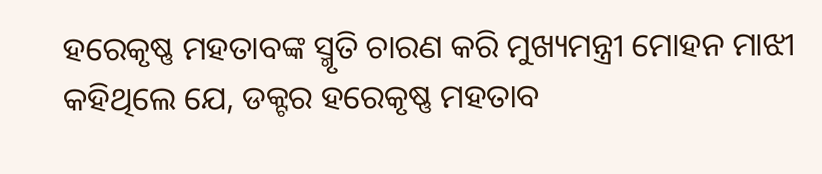ହରେକୃଷ୍ଣ ମହତାବଙ୍କ ସ୍ମୃତି ଚାରଣ କରି ମୁଖ୍ୟମନ୍ତ୍ରୀ ମୋହନ ମାଝୀ କହିଥିଲେ ଯେ, ଡକ୍ଟର ହରେକୃଷ୍ଣ ମହତାବ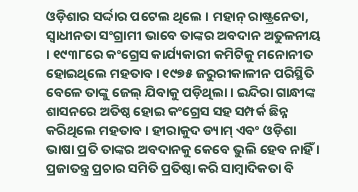ଓଡ଼ିଶାର ସର୍ଦ୍ଦାର ପଟେଲ ଥିଲେ । ମହାନ୍ ରାଷ୍ଟ୍ରନେତା, ସ୍ବାଧୀନତା ସଂଗ୍ରାମୀ ଭାବେ ତାଙ୍କର ଅବଦାନ ଅତୁଳନୀୟ । ୧୯୩୮ରେ କଂଗ୍ରେସ କାର୍ଯ୍ୟକାରୀ କମିଟିକୁ ମନୋନୀତ ହୋଇଥିଲେ ମହତାବ । ୧୯୭୫ ଜରୁରୀକାଳୀନ ପରିସ୍ଥିତି ବେଳେ ତାଙ୍କୁ ଜେଲ୍ ଯିବାକୁ ପଡ଼ିଥିଲା । ଇନ୍ଦିରା ଗାନ୍ଧୀଙ୍କ ଶାସନରେ ଅତିଷ୍ଠ ହୋଇ କଂଗ୍ରେସ ସହ ସମ୍ପର୍କ ଛିନ୍ନ କରିଥିଲେ ମହତାବ । ହୀରାକୁଦ ଡ୍ୟାମ୍ ଏବଂ ଓଡ଼ିଶା ଭାଷା ପ୍ରତି ତାଙ୍କର ଅବଦାନକୁ କେବେ ଭୁଲି ହେବ ନାହିଁ । ପ୍ରଜାତନ୍ତ୍ର ପ୍ରଚାର ସମିତି ପ୍ରତିଷ୍ଠା କରି ସାମ୍ବାଦିକତା ବି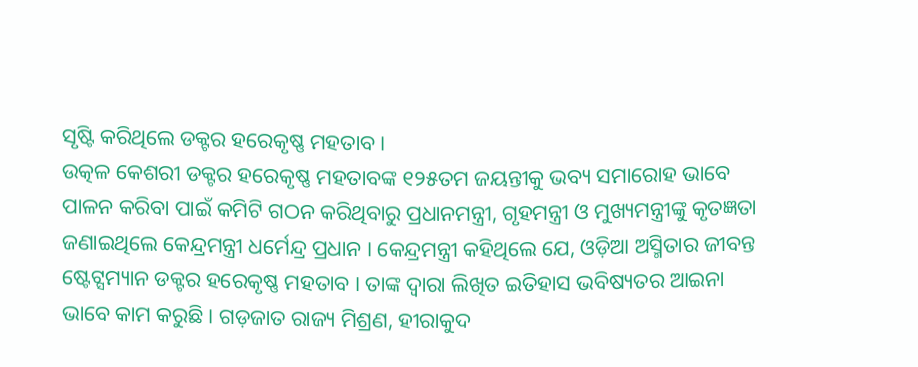ସୃଷ୍ଟି କରିଥିଲେ ଡକ୍ଟର ହରେକୃଷ୍ଣ ମହତାବ ।
ଉତ୍କଳ କେଶରୀ ଡକ୍ଟର ହରେକୃଷ୍ଣ ମହତାବଙ୍କ ୧୨୫ତମ ଜୟନ୍ତୀକୁ ଭବ୍ୟ ସମାରୋହ ଭାବେ ପାଳନ କରିବା ପାଇଁ କମିଟି ଗଠନ କରିଥିବାରୁ ପ୍ରଧାନମନ୍ତ୍ରୀ, ଗୃହମନ୍ତ୍ରୀ ଓ ମୁଖ୍ୟମନ୍ତ୍ରୀଙ୍କୁ କୃତଜ୍ଞତା ଜଣାଇଥିଲେ କେନ୍ଦ୍ରମନ୍ତ୍ରୀ ଧର୍ମେନ୍ଦ୍ର ପ୍ରଧାନ । କେନ୍ଦ୍ରମନ୍ତ୍ରୀ କହିଥିଲେ ଯେ, ଓଡ଼ିଆ ଅସ୍ମିତାର ଜୀବନ୍ତ ଷ୍ଟେଟ୍ସମ୍ୟାନ ଡକ୍ଟର ହରେକୃଷ୍ଣ ମହତାବ । ତାଙ୍କ ଦ୍ବାରା ଲିଖିତ ଇତିହାସ ଭବିଷ୍ୟତର ଆଇନା ଭାବେ କାମ କରୁଛି । ଗଡ଼ଜାତ ରାଜ୍ୟ ମିଶ୍ରଣ, ହୀରାକୁଦ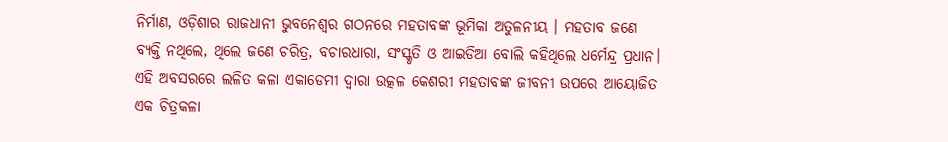ନିର୍ମାଣ, ଓଡ଼ିଶାର ରାଜଧାନୀ ଭୁବନେଶ୍ବର ଗଠନରେ ମହତାବଙ୍କ ଭୂମିକା ଅତୁଳନୀୟ । ମହତାବ ଜଣେ ବ୍ୟକ୍ତି ନଥିଲେ, ଥିଲେ ଜଣେ ଚରିତ୍ର, ବଚାରଧାରା, ସଂସ୍କୃତି ଓ ଆଇଡିଆ ବୋଲି କହିଥିଲେ ଧର୍ମେନ୍ଦ୍ର ପ୍ରଧାନ।
ଏହି ଅବସରରେ ଲଳିତ କଳା ଏକାଡେମୀ ଦ୍ବାରା ଉତ୍କଳ କେଶରୀ ମହତାବଙ୍କ ଜୀବନୀ ଉପରେ ଆୟୋଜିତ ଏକ ଚିତ୍ରକଳା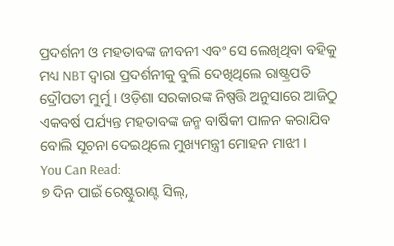ପ୍ରଦର୍ଶନୀ ଓ ମହତାବଙ୍କ ଜୀବନୀ ଏବଂ ସେ ଲେଖିଥିବା ବହିକୁ ମଧ୍ୟ NBT ଦ୍ବାରା ପ୍ରଦର୍ଶନୀକୁ ବୁଲି ଦେଖିଥିଲେ ରାଷ୍ଟ୍ରପତି ଦ୍ରୌପତୀ ମୁର୍ମୁ । ଓଡ଼ିଶା ସରକାରଙ୍କ ନିଷ୍ପତ୍ତି ଅନୁସାରେ ଆଜିଠୁ ଏକବର୍ଷ ପର୍ଯ୍ୟନ୍ତ ମହତାବଙ୍କ ଜନ୍ମ ବାର୍ଷିକୀ ପାଳନ କରାଯିବ ବୋଲି ସୂଚନା ଦେଇଥିଲେ ମୁଖ୍ୟମନ୍ତ୍ରୀ ମୋହନ ମାଝୀ ।
You Can Read:
୭ ଦିନ ପାଇଁ ରେଷ୍ଟୁରାଣ୍ଟ ସିଲ୍,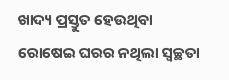ଖାଦ୍ୟ ପ୍ରସ୍ତୁତ ହେଉଥିବା ରୋଷେଇ ଘରର ନଥିଲା ସ୍ୱଚ୍ଛତା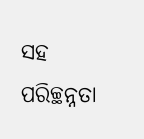ସହ ପରିଚ୍ଛନ୍ନତା